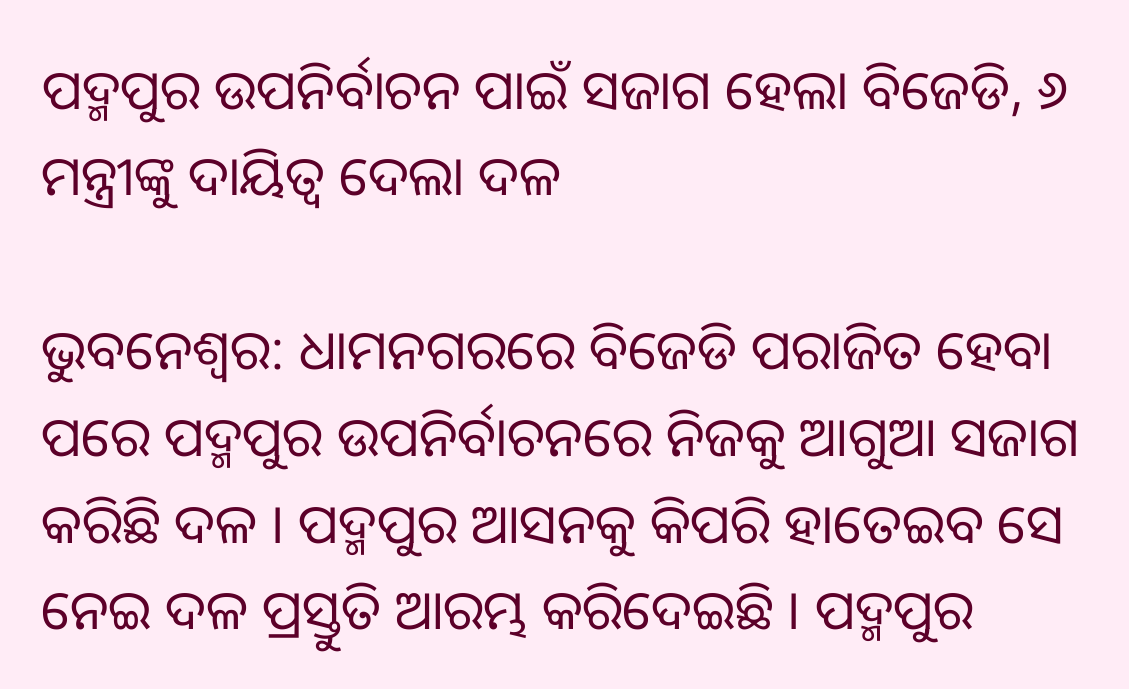ପଦ୍ମପୁର ଉପନିର୍ବାଚନ ପାଇଁ ସଜାଗ ହେଲା ବିଜେଡି, ୬ ମନ୍ତ୍ରୀଙ୍କୁ ଦାୟିତ୍ୱ ଦେଲା ଦଳ

ଭୁବନେଶ୍ୱର: ଧାମନଗରରେ ବିଜେଡି ପରାଜିତ ହେବା ପରେ ପଦ୍ମପୁର ଉପନିର୍ବାଚନରେ ନିଜକୁ ଆଗୁଆ ସଜାଗ କରିଛି ଦଳ । ପଦ୍ମପୁର ଆସନକୁ କିପରି ହାତେଇବ ସେ ନେଇ ଦଳ ପ୍ରସ୍ତୁତି ଆରମ୍ଭ କରିଦେଇଛି । ପଦ୍ମପୁର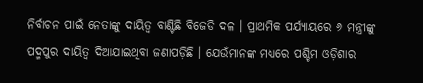ନିର୍ବାଚନ ପାଇଁ ନେତାଙ୍କୁ ଦାୟିତ୍ୱ ବାଣ୍ଟିଛି ବିଜେଡି ଦଳ । ପ୍ରାଥମିକ ପର୍ଯ୍ୟାୟରେ ୬ ମନ୍ତ୍ରୀଙ୍କୁ ପଦ୍ମପୁର ଦାୟିତ୍ୱ ଦିଆଯାଇଥିବା ଜଣାପଡ଼ିଛି । ଯେଉଁମାନଙ୍କ ମଧ୍ୟରେ ପଶ୍ଚିମ ଓଡ଼ିଶାର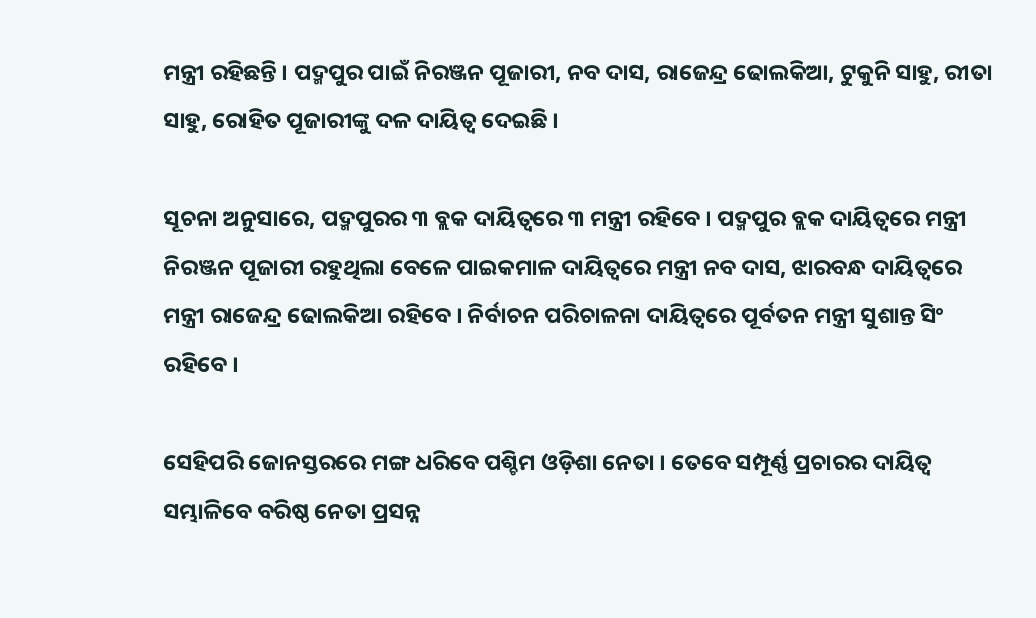ମନ୍ତ୍ରୀ ରହିଛନ୍ତି । ପଦ୍ମପୁର ପାଇଁ ନିରଞ୍ଜନ ପୂଜାରୀ, ନବ ଦାସ, ରାଜେନ୍ଦ୍ର ଢୋଲକିଆ, ଟୁକୁନି ସାହୁ, ରୀତା ସାହୁ, ରୋହିତ ପୂଜାରୀଙ୍କୁ ଦଳ ଦାୟିତ୍ୱ ଦେଇଛି ।

ସୂଚନା ଅନୁସାରେ, ପଦ୍ମପୁରର ୩ ବ୍ଲକ ଦାୟିତ୍ୱରେ ୩ ମନ୍ତ୍ରୀ ରହିବେ । ପଦ୍ମପୁର ବ୍ଲକ ଦାୟିତ୍ୱରେ ମନ୍ତ୍ରୀ ନିରଞ୍ଜନ ପୂଜାରୀ ରହୁଥିଲା ବେଳେ ପାଇକମାଳ ଦାୟିତ୍ୱରେ ମନ୍ତ୍ରୀ ନବ ଦାସ, ଝାରବନ୍ଧ ଦାୟିତ୍ୱରେ ମନ୍ତ୍ରୀ ରାଜେନ୍ଦ୍ର ଢୋଲକିଆ ରହିବେ । ନିର୍ବାଚନ ପରିଚାଳନା ଦାୟିତ୍ୱରେ ପୂର୍ବତନ ମନ୍ତ୍ରୀ ସୁଶାନ୍ତ ସିଂ ରହିବେ ।

ସେହିପରି ଜୋନସ୍ତରରେ ମଙ୍ଗ ଧରିବେ ପଶ୍ଚିମ ଓଡ଼ିଶା ନେତା । ତେବେ ସମ୍ପୂର୍ଣ୍ଣ ପ୍ରଚାରର ଦାୟିତ୍ୱ ସମ୍ଭାଳିବେ ବରିଷ୍ଠ ନେତା ପ୍ରସନ୍ନ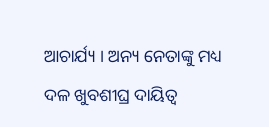ଆଚାର୍ଯ୍ୟ । ଅନ୍ୟ ନେତାଙ୍କୁ ମଧ୍ୟ ଦଳ ଖୁବଶୀଘ୍ର ଦାୟିତ୍ୱ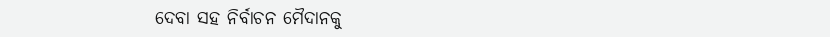ଦେବା ସହ ନିର୍ବାଚନ ମୈଦାନକୁ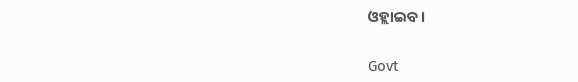ଓହ୍ଲାଇବ ।

Govt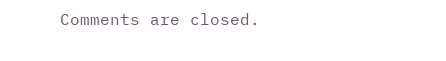Comments are closed.